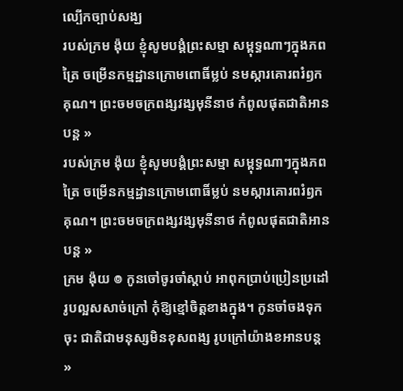ល្បើកច្បាប់សង្ឃ
របស់ក្រម ង៉ុយ ខ្ញុំសូមបង្គំព្រះសម្មា សម្ពុទ្ធណាៗក្នុងភពត្រៃ ចម្រើនកម្មដ្ឋានក្រោមពោធិ៍ម្លប់ នមស្ការគោរពរំឭកគុណ។ ព្រះចមចក្រពង្សវង្សមុនីនាថ កំពូលផុតជាតិអានបន្ត »
របស់ក្រម ង៉ុយ ខ្ញុំសូមបង្គំព្រះសម្មា សម្ពុទ្ធណាៗក្នុងភពត្រៃ ចម្រើនកម្មដ្ឋានក្រោមពោធិ៍ម្លប់ នមស្ការគោរពរំឭកគុណ។ ព្រះចមចក្រពង្សវង្សមុនីនាថ កំពូលផុតជាតិអានបន្ត »
ក្រម ង៉ុយ ៙ កូនចៅចូរចាំស្ដាប់ អាពុកប្រាប់ប្រៀនប្រដៅ រូបល្អសសាច់ក្រៅ កុំឱ្យខ្មៅចិត្តខាងក្នុង។ កូនចាំចងទុកចុះ ជាតិជាមនុស្សមិនខុសពង្ស រូបក្រៅយ៉ាងខអានបន្ត »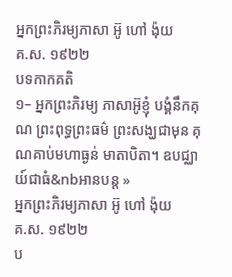ឣ្នកព្រះភិរម្យភាសា ឣ៊ូ ហៅ ង៉ុយ
គ.ស. ១៩២២
បទកាកគតិ
១– អ្នកព្រះភិរម្យ ភាសាអ៊ូខ្ញុំ បង្គំនឹកគុណ ព្រះពុទ្ធព្រះធម៌ ព្រះសង្ឃជាមុន គុណគាប់មហាធ្ងន់ មាតាបិតា។ ឧបជ្ឈាយ៍ជាធំ&nbអានបន្ត »
ឣ្នកព្រះភិរម្យភាសា ឣ៊ូ ហៅ ង៉ុយ
គ.ស. ១៩២២
ប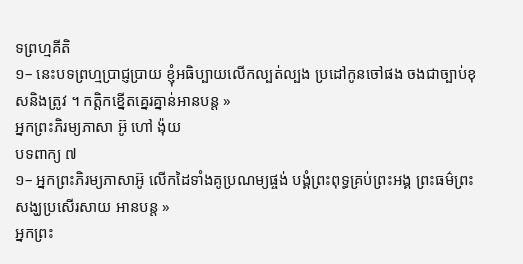ទព្រហ្មគីតិ
១– នេះបទព្រហ្មប្រាជ្ញប្រាយ ខ្ញុំអធិប្បាយលើកល្បត់ល្បង ប្រដៅកូនចៅផង ចងជាច្បាប់ខុសនិងត្រូវ ។ កត្ដិកខ្នើតគ្នេរគ្នាន់អានបន្ត »
អ្នកព្រះភិរម្យភាសា អ៊ូ ហៅ ង៉ុយ
បទពាក្យ ៧
១– អ្នកព្រះភិរម្យភាសាអ៊ូ លើកដៃទាំងគូប្រណម្យផ្ចង់ បង្គំព្រះពុទ្ធគ្រប់ព្រះអង្គ ព្រះធម៌ព្រះសង្ឃប្រសើរសាយ អានបន្ត »
ឣ្នកព្រះ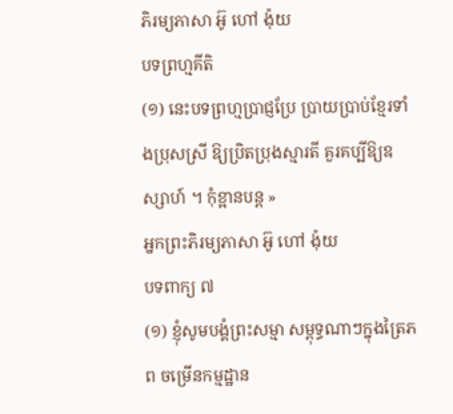ភិរម្យភាសា ឣ៊ូ ហៅ ង៉ុយ
បទព្រហ្មគីតិ
(១) នេះបទព្រហ្មប្រាជ្ញប្រែ ប្រាយប្រាប់ខ្មែរទាំងប្រុសស្រី ឱ្យប្រិតប្រុងស្មារតី គួរគប្បីឱ្យឧស្សាហ៍ ។ កុំខ្អានបន្ត »
ឣ្នកព្រះភិរម្យភាសា ឣ៊ូ ហៅ ង៉ុយ
បទពាក្យ ៧
(១) ខ្ញុំសូមបង្គំព្រះសម្មា សម្ពុទ្ធណាៗក្នុងត្រៃភព ចម្រើនកម្មដ្ឋាន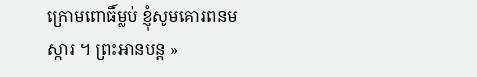ក្រោមពោធិ៍ម្លប់ ខ្ញុំសូមគោរពនមស្ការ ។ ព្រះអានបន្ត »